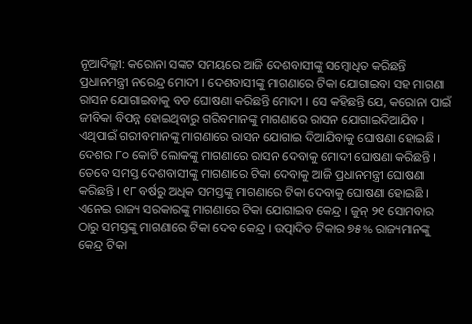ନୂଆଦିଲ୍ଲୀ: କରୋନା ସଙ୍କଟ ସମୟରେ ଆଜି ଦେଶବାସୀଙ୍କୁ ସମ୍ବୋଧିତ କରିଛନ୍ତି ପ୍ରଧାନମନ୍ତ୍ରୀ ନରେନ୍ଦ୍ର ମୋଦୀ । ଦେଶବାସୀଙ୍କୁ ମାଗଣାରେ ଟିକା ଯୋଗାଇବା ସହ ମାଗଣା ରାସନ ଯୋଗାଇବାକୁ ବଡ ଘୋଷଣା କରିଛନ୍ତି ମୋଦୀ । ସେ କହିଛନ୍ତି ଯେ, କରୋନା ପାଇଁ ଜୀବିକା ବିପନ୍ନ ହୋଇଥିବାରୁ ଗରିବମାନଙ୍କୁ ମାଗଣାରେ ରାସନ ଯୋଗାଇଦିଆଯିବ । ଏଥିପାଇଁ ଗରୀବମାନଙ୍କୁ ମାଗଣାରେ ରାସନ ଯୋଗାଇ ଦିଆଯିବାକୁ ଘୋଷଣା ହୋଇଛି । ଦେଶର ୮୦ କୋଟି ଲୋକଙ୍କୁ ମାଗଣାରେ ରାସନ ଦେବାକୁ ମୋଦୀ ଘୋଷଣା କରିଛନ୍ତି ।
ତେବେ ସମସ୍ତ ଦେଶବାସୀଙ୍କୁ ମାଗଣାରେ ଟିକା ଦେବାକୁ ଆଜି ପ୍ରଧାନମନ୍ତ୍ରୀ ଘୋଷଣା କରିଛନ୍ତି । ୧୮ ବର୍ଷରୁ ଅଧିକ ସମସ୍ତଙ୍କୁ ମାଗଣାରେ ଟିକା ଦେବାକୁ ଘୋଷଣା ହୋଇଛି । ଏନେଇ ରାଜ୍ୟ ସରକାରଙ୍କୁ ମାଗଣାରେ ଟିକା ଯୋଗାଇବ କେନ୍ଦ୍ର । ଜୁନ୍ ୨୧ ସୋମବାର ଠାରୁ ସମସ୍ତଙ୍କୁ ମାଗଣାରେ ଟିକା ଦେବ କେନ୍ଦ୍ର । ଉତ୍ପାଦିତ ଟିକାର ୭୫% ରାଜ୍ୟମାନଙ୍କୁ କେନ୍ଦ୍ର ଟିକା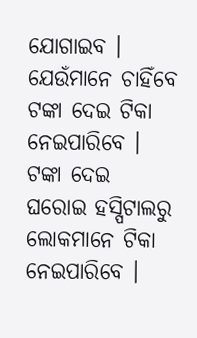ଯୋଗାଇବ । ଯେଉଁମାନେ ଚାହିଁବେ ଟଙ୍କା ଦେଇ ଟିକା ନେଇପାରିବେ । ଟଙ୍କା ଦେଇ ଘରୋଇ ହସ୍ପିଟାଲରୁ ଲୋକମାନେ ଟିକା ନେଇପାରିବେ ।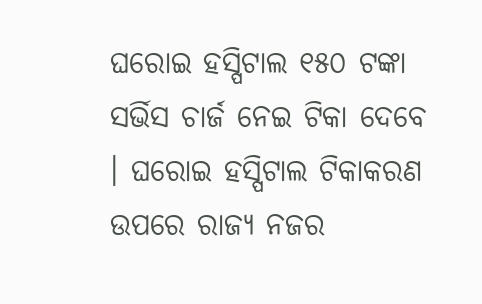ଘରୋଇ ହସ୍ପିଟାଲ ୧୫୦ ଟଙ୍କା ସର୍ଭିସ ଚାର୍ଜ ନେଇ ଟିକା ଦେବେ । ଘରୋଇ ହସ୍ପିଟାଲ ଟିକାକରଣ ଉପରେ ରାଜ୍ୟ ନଜର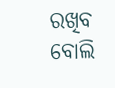ରଖିବ ବୋଲି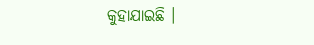କୁହାଯାଇଛି ।